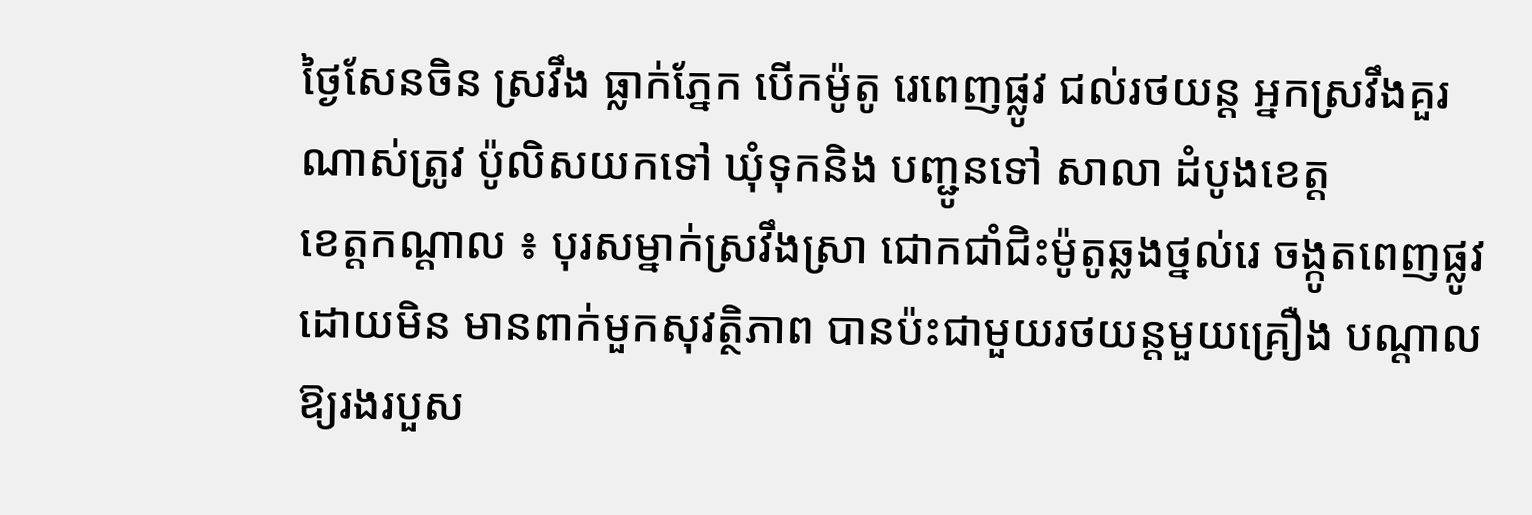ថ្ងៃសែនចិន ស្រវឹង ធ្លាក់ភ្នែក បើកម៉ូតូ រេពេញផ្លូវ ជល់រថយន្ត អ្នកស្រវឹងគួរ ណាស់ត្រូវ ប៉ូលិសយកទៅ ឃុំទុកនិង បញ្ជូនទៅ សាលា ដំបូងខេត្ត
ខេត្តកណ្តាល ៖ បុរសម្នាក់ស្រវឹងស្រា ជោកជាំជិះម៉ូតូឆ្លងថ្នល់រេ ចង្កូតពេញផ្លូវដោយមិន មានពាក់មួកសុវត្ថិភាព បានប៉ះជាមួយរថយន្តមួយគ្រឿង បណ្តាលឱ្យរងរបួស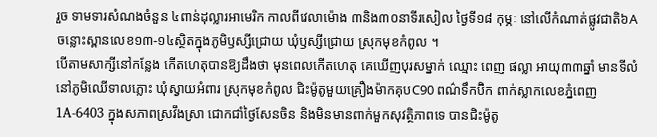រួច ទាមទារសំណងចំនួន ៤ពាន់ដុល្លារអាមេរិក កាលពីវេលាម៉ោង ៣និង៣០នាទីរសៀល ថ្ងៃទី១៨ កុម្ភៈ នៅលើកំណាត់ផ្លូវជាតិ៦A ចន្លោះស្ពានលេខ១៣-១៤ស្ថិតក្នុងភូមិឫស្សីជ្រោយ ឃុំឫស្សីជ្រោយ ស្រុកមុខកំពូល ។
បើតាមសាក្សីនៅកន្លែង កើតហេតុបានឱ្យដឹងថា មុនពេលកើតហេតុ គេឃើញបុរសម្នាក់ ឈ្មោះ ពេញ ផល្លា អាយុ៣៣ឆ្នាំ មានទីលំនៅភូមិឈើទាលភ្លោះ ឃុំស្វាយអំពារ ស្រុកមុខកំពូល ជិះម៉ូតូមួយគ្រឿងម៉ាកគុបC90 ពណ៌ទឹកប៊ិក ពាក់ស្លាកលេខភ្នំពេញ 1A-6403 ក្នុងសភាពស្រវឹងស្រា ជោកជាំថ្ងៃសែនចិន និងមិនមានពាក់មួកសុវត្ថិភាពទេ បានជិះម៉ូតូ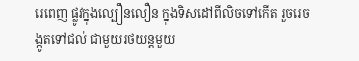រេពេញ ផ្លូវក្នុងល្បឿនលឿន ក្នុងទិសដៅពីលិចទៅកើត រួចរេចង្កូតទៅជល់ ជាមួយរថយន្តមួយ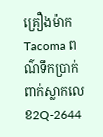គ្រឿងម៉ាក Tacoma ពណ៌ទឹកប្រាក់ ពាក់ស្លាកលេខ2Q-2644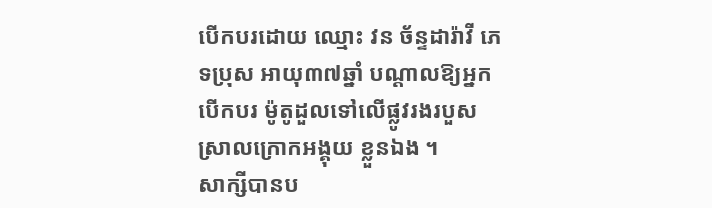បើកបរដោយ ឈ្មោះ វន ច័ន្ទដារ៉ាវី ភេទប្រុស អាយុ៣៧ឆ្នាំ បណ្តាលឱ្យអ្នកបើកបរ ម៉ូតូដួលទៅលើផ្លូវរងរបួស ស្រាលក្រោកអង្គុយ ខ្លួនឯង ។
សាក្សីបានប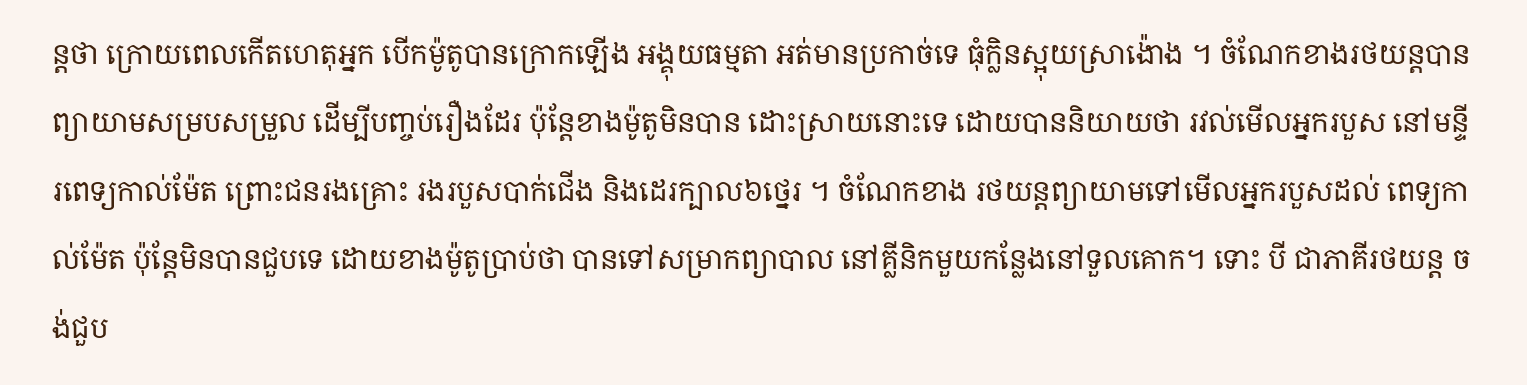ន្តថា ក្រោយពេលកើតហេតុអ្នក បើកម៉ូតូបានក្រោកឡើង អង្គុយធម្មតា អត់មានប្រកាច់ទេ ធុំក្លិនស្អុយស្រាង៉ោង ។ ចំណែកខាងរថយន្តបាន ព្យាយាមសម្របសម្រួល ដើម្បីបញ្ចប់រឿងដែរ ប៉ុន្តែខាងម៉ូតូមិនបាន ដោះស្រាយនោះទេ ដោយបាននិយាយថា រវល់មើលអ្នករបួស នៅមន្ទីរពេទ្យកាល់ម៉ែត ព្រោះជនរងគ្រោះ រងរបួសបាក់ជើង និងដេរក្បាល៦ថ្នេរ ។ ចំណែកខាង រថយន្តព្យាយាមទៅមើលអ្នករបួសដល់ ពេទ្យកាល់ម៉ែត ប៉ុន្តែមិនបានជួបទេ ដោយខាងម៉ូតូប្រាប់ថា បានទៅសម្រាកព្យាបាល នៅគ្លីនិកមួយកន្លែងនៅទួលគោក។ ទោះ បី ជាភាគីរថយន្ត ចង់ជួប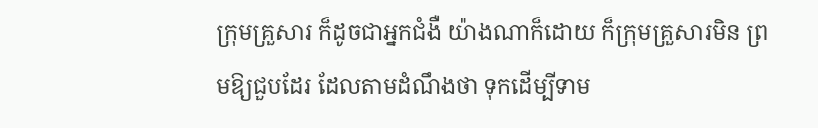ក្រុមគ្រួសារ ក៏ដូចជាអ្នកជំងឺ យ៉ាងណាក៏ដោយ ក៏ក្រុមគ្រួសារមិន ព្រមឱ្យជួបដែរ ដែលតាមដំណឹងថា ទុកដើម្បីទាម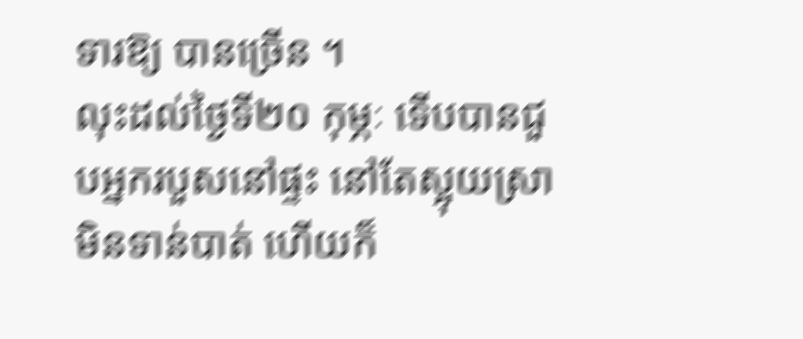ទារឱ្យ បានច្រើន ។
លុះដល់ថ្ងៃទី២០ កុម្ភៈ ទើបបានជួបអ្នករបួសនៅផ្ទះ នៅតែស្អុយស្រាមិនទាន់បាត់ ហើយក៏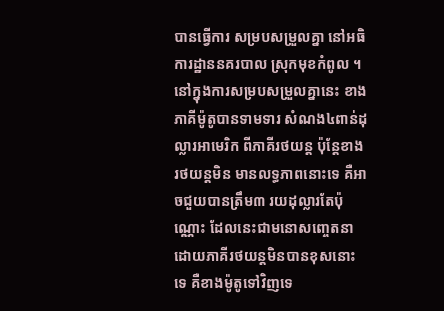បានធ្វើការ សម្របសម្រួលគ្នា នៅអធិការដ្ឋាននគរបាល ស្រុកមុខកំពូល ។ នៅក្នុងការសម្របសម្រួលគ្នានេះ ខាងភាគីម៉ូតូបានទាមទារ សំណង៤ពាន់ដុល្លារអាមេរិក ពីភាគីរថយន្ត ប៉ុន្តែខាងរថយន្តមិន មានលទ្ធភាពនោះទេ គឺអាចជួយបានត្រឹម៣ រយដុល្លារតែប៉ុណ្ណោះ ដែលនេះជាមនោសញ្ចេតនា ដោយភាគីរថយន្តមិនបានខុសនោះទេ គឺខាងម៉ូតូទៅវិញទេ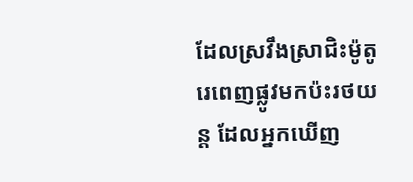ដែលស្រវឹងស្រាជិះម៉ូតូ រេពេញផ្លូវមកប៉ះរថយន្ត ដែលអ្នកឃើញ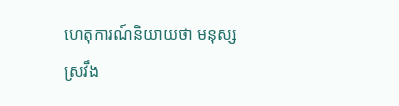ហេតុការណ៍និយាយថា មនុស្សស្រវឹង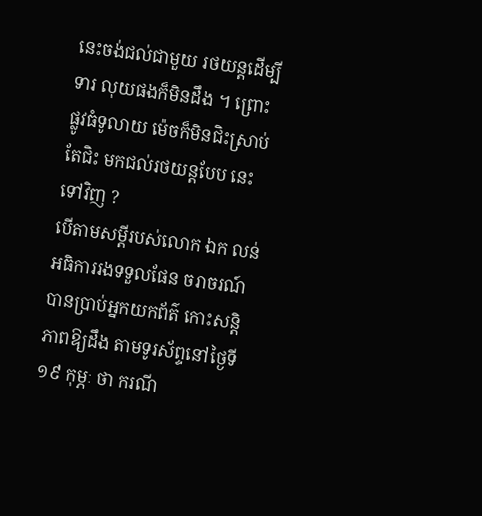នេះចង់ជល់ជាមួយ រថយន្តដើម្បីទារ លុយផងក៏មិនដឹង ។ ព្រោះផ្លូវធំទូលាយ ម៉េចក៏មិនជិះស្រាប់តែជិះ មកជល់រថយន្តបែប នេះទៅវិញ ?
បើតាមសម្តីរបស់លោក ឯក លន់ អធិការរងទទួលផែន ចរាចរណ៍បានប្រាប់អ្នកយកព័ត៌ កោះសន្តិភាពឱ្យដឹង តាមទូរស័ព្ទនៅថ្ងៃទី១៩ កុម្ភៈ ថា ករណី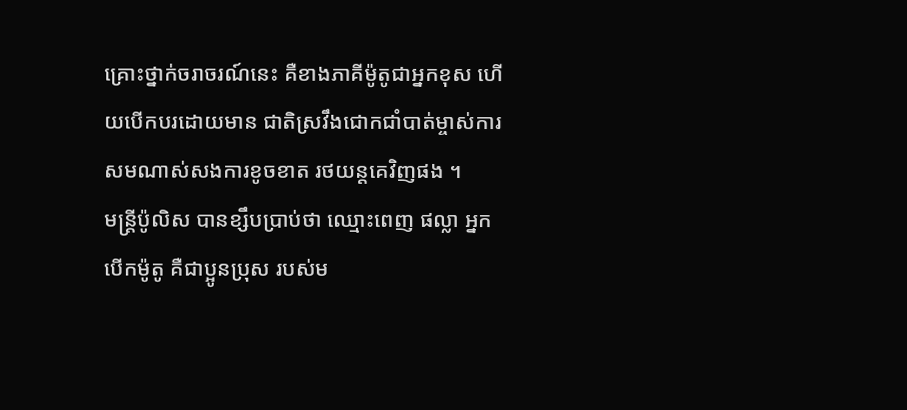គ្រោះថ្នាក់ចរាចរណ៍នេះ គឺខាងភាគីម៉ូតូជាអ្នកខុស ហើយបើកបរដោយមាន ជាតិស្រវឹងជោកជាំបាត់ម្ចាស់ការ សមណាស់សងការខូចខាត រថយន្តគេវិញផង ។
មន្ត្រីប៉ូលិស បានខ្សឹបប្រាប់ថា ឈ្មោះពេញ ផល្លា អ្នកបើកម៉ូតូ គឺជាប្អូនប្រុស របស់ម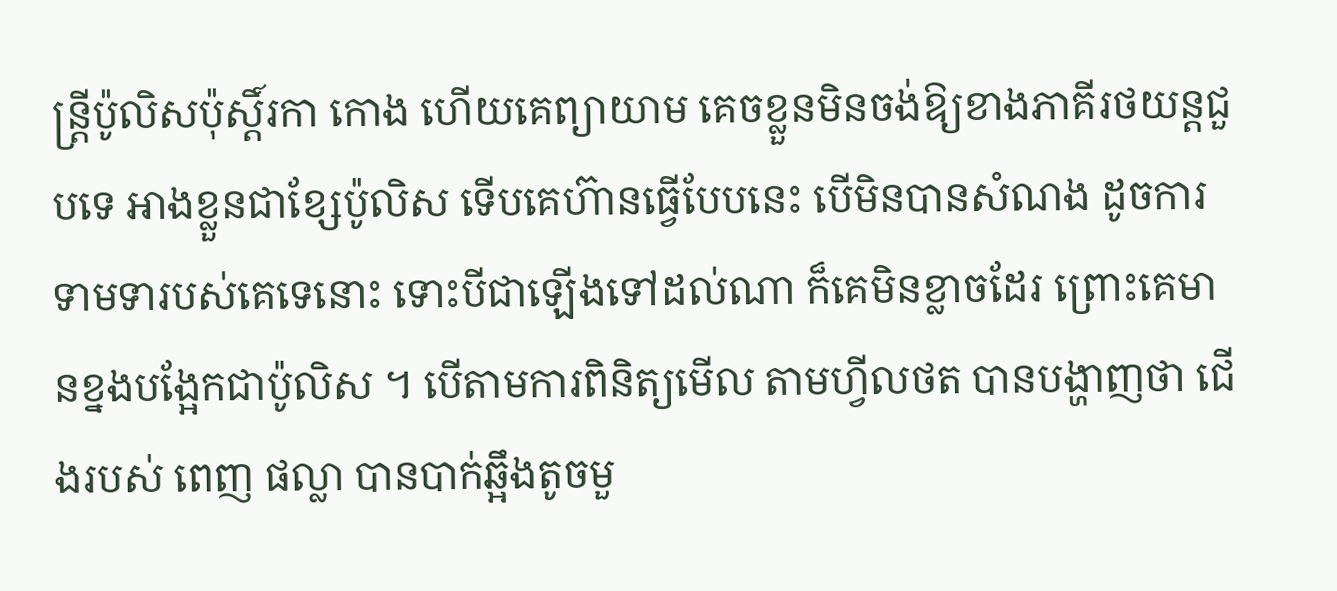ន្ត្រីប៉ូលិសប៉ុស្តិ៍រកា កោង ហើយគេព្យាយាម គេចខ្លួនមិនចង់ឱ្យខាងភាគីរថយន្តជួបទេ អាងខ្លួនជាខ្សែប៉ូលិស ទើបគេហ៊ានធ្វើបែបនេះ បើមិនបានសំណង ដូចការទាមទារបស់គេទេនោះ ទោះបីជាឡើងទៅដល់ណា ក៏គេមិនខ្លាចដែរ ព្រោះគេមានខ្នងបង្អែកជាប៉ូលិស ។ បើតាមការពិនិត្យមើល តាមហ្វីលថត បានបង្ហាញថា ជើងរបស់ ពេញ ផល្លា បានបាក់ឆ្អឹងតូចមួ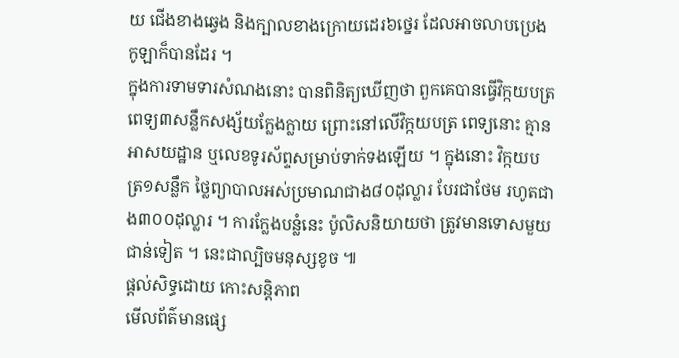យ ជើងខាងឆ្វេង និងក្បាលខាងក្រោយដេរ៦ថ្នេរ ដែលអាចលាបប្រេងកូឡាក៏បានដែរ ។
ក្នុងការទាមទារសំណងនោះ បានពិនិត្យឃើញថា ពួកគេបានធ្វើវិក្កយបត្រ ពេទ្យ៣សន្លឹកសង្ស័យក្លែងក្លាយ ព្រោះនៅលើវិក្កយបត្រ ពេទ្យនោះ គ្មានអាសយដ្ឋាន ឬលេខទូរស័ព្ទសម្រាប់ទាក់ទងឡើយ ។ ក្នុងនោះ វិក្កយបត្រ១សន្លឹក ថ្លៃព្យាបាលអស់ប្រមាណជាង៨០ដុល្លារ បែរជាថែម រហូតជាង៣០០ដុល្លារ ។ ការក្លែងបន្លំនេះ ប៉ូលិសនិយាយថា ត្រូវមានទោសមួយជាន់ទៀត ។ នេះជាល្បិចមនុស្សខូច ៕
ផ្តល់សិទ្ធដោយ កោះសន្តិភាព
មើលព័ត៌មានផ្សេ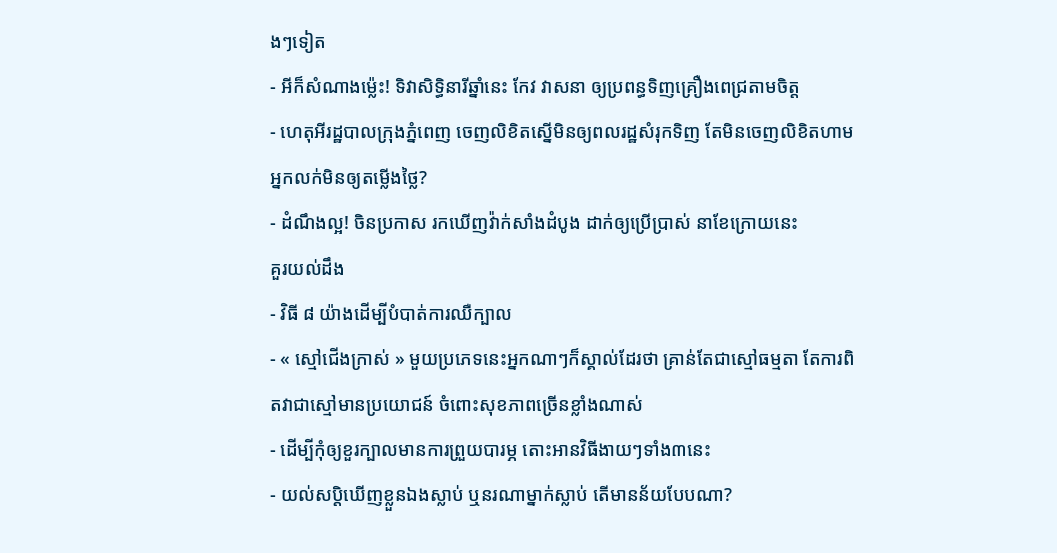ងៗទៀត
- អីក៏សំណាងម្ល៉េះ! ទិវាសិទ្ធិនារីឆ្នាំនេះ កែវ វាសនា ឲ្យប្រពន្ធទិញគ្រឿងពេជ្រតាមចិត្ត
- ហេតុអីរដ្ឋបាលក្រុងភ្នំពេញ ចេញលិខិតស្នើមិនឲ្យពលរដ្ឋសំរុកទិញ តែមិនចេញលិខិតហាមអ្នកលក់មិនឲ្យតម្លើងថ្លៃ?
- ដំណឹងល្អ! ចិនប្រកាស រកឃើញវ៉ាក់សាំងដំបូង ដាក់ឲ្យប្រើប្រាស់ នាខែក្រោយនេះ
គួរយល់ដឹង
- វិធី ៨ យ៉ាងដើម្បីបំបាត់ការឈឺក្បាល
- « ស្មៅជើងក្រាស់ » មួយប្រភេទនេះអ្នកណាៗក៏ស្គាល់ដែរថា គ្រាន់តែជាស្មៅធម្មតា តែការពិតវាជាស្មៅមានប្រយោជន៍ ចំពោះសុខភាពច្រើនខ្លាំងណាស់
- ដើម្បីកុំឲ្យខួរក្បាលមានការព្រួយបារម្ភ តោះអានវិធីងាយៗទាំង៣នេះ
- យល់សប្តិឃើញខ្លួនឯងស្លាប់ ឬនរណាម្នាក់ស្លាប់ តើមានន័យបែបណា?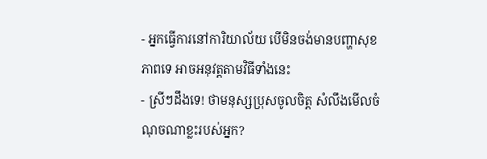- អ្នកធ្វើការនៅការិយាល័យ បើមិនចង់មានបញ្ហាសុខភាពទេ អាចអនុវត្តតាមវិធីទាំងនេះ
- ស្រីៗដឹងទេ! ថាមនុស្សប្រុសចូលចិត្ត សំលឹងមើលចំណុចណាខ្លះរបស់អ្នក?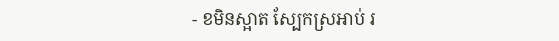- ខមិនស្អាត ស្បែកស្រអាប់ រ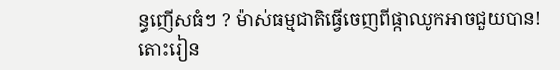ន្ធញើសធំៗ ? ម៉ាស់ធម្មជាតិធ្វើចេញពីផ្កាឈូកអាចជួយបាន! តោះរៀន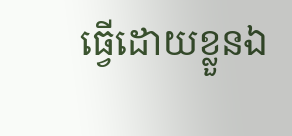ធ្វើដោយខ្លួនឯ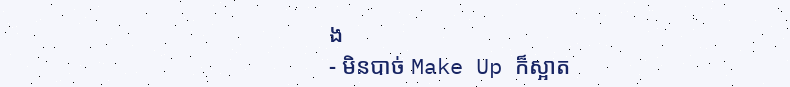ង
- មិនបាច់ Make Up ក៏ស្អាត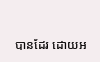បានដែរ ដោយអ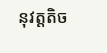នុវត្តតិច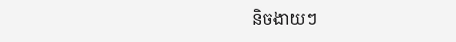និចងាយៗ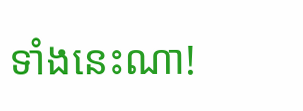ទាំងនេះណា!